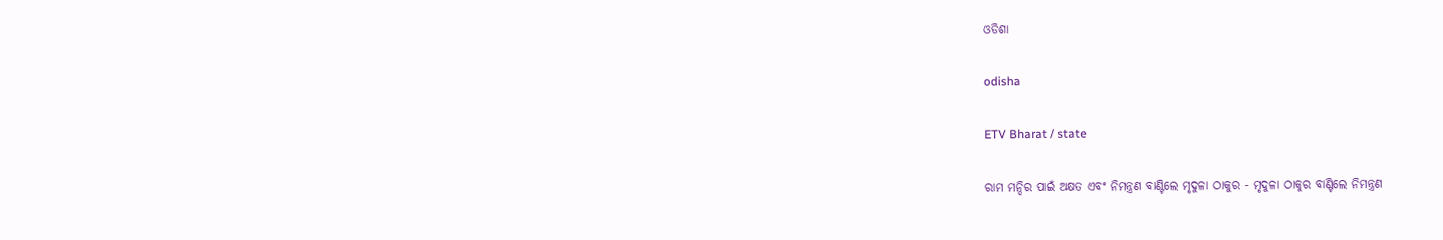ଓଡିଶା

odisha

ETV Bharat / state

ରାମ ମନ୍ଦିର ପାଇଁ ଅକ୍ଷତ ଏବଂ ନିମନ୍ତ୍ରଣ ବାଣ୍ଟିଲେ ମୃଦୁଳା ଠାକୁର - ମୃଦୁଳା ଠାକୁର ବାଣ୍ଟିଲେ ନିମନ୍ତ୍ରଣ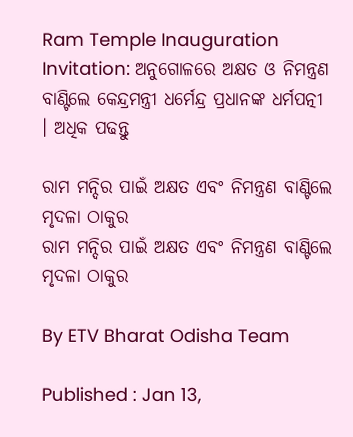Ram Temple Inauguration Invitation: ଅନୁଗୋଳରେ ଅକ୍ଷତ ଓ ନିମନ୍ତ୍ରଣ ବାଣ୍ଟିଲେ କେନ୍ଦ୍ରମନ୍ତ୍ରୀ ଧର୍ମେନ୍ଦ୍ର ପ୍ରଧାନଙ୍କ ଧର୍ମପତ୍ନୀ । ଅଧିକ ପଢନ୍ତୁ

ରାମ ମନ୍ଦିର ପାଇଁ ଅକ୍ଷତ ଏବଂ ନିମନ୍ତ୍ରଣ ବାଣ୍ଟିଲେ ମୃଦଳା ଠାକୁର
ରାମ ମନ୍ଦିର ପାଇଁ ଅକ୍ଷତ ଏବଂ ନିମନ୍ତ୍ରଣ ବାଣ୍ଟିଲେ ମୃଦଳା ଠାକୁର

By ETV Bharat Odisha Team

Published : Jan 13,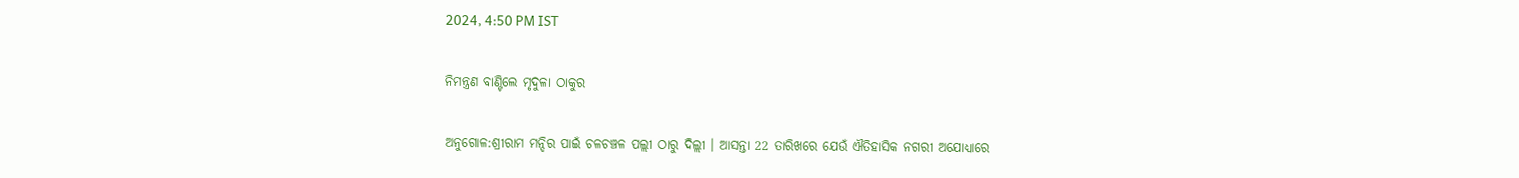2024, 4:50 PM IST

ନିମନ୍ତ୍ରଣ ବାଣ୍ଟିଲେ ମୃଦୁଳା ଠାକୁର

ଅନୁଗୋଳ:ଶ୍ରୀରାମ ମନ୍ଦିର ପାଇଁ ଚଳଚଞ୍ଚଳ ପଲ୍ଲୀ ଠାରୁ ଦିଲ୍ଲୀ । ଆସନ୍ତା 22 ତାରିଖରେ ଯେଉଁ ଐତିହାସିକ ନଗରୀ ଅଯୋଧ୍ୟାରେ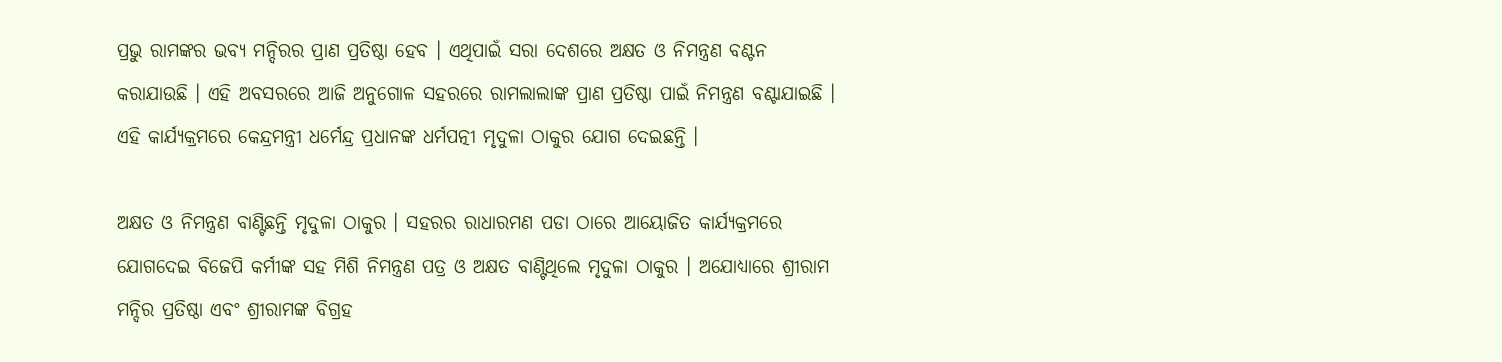ପ୍ରଭୁ ରାମଙ୍କର ଭବ୍ୟ ମନ୍ଦିରର ପ୍ରାଣ ପ୍ରତିଷ୍ଠା ହେବ । ଏଥିପାଇଁ ସରା ଦେଶରେ ଅକ୍ଷତ ଓ ନିମନ୍ତ୍ରଣ ବଣ୍ଟନ କରାଯାଉଛି । ଏହି ଅବସରରେ ଆଜି ଅନୁଗୋଳ ସହରରେ ରାମଲାଲାଙ୍କ ପ୍ରାଣ ପ୍ରତିଷ୍ଠା ପାଇଁ ନିମନ୍ତ୍ରଣ ବଣ୍ଟାଯାଇଛି । ଏହି କାର୍ଯ୍ୟକ୍ରମରେ କେନ୍ଦ୍ରମନ୍ତ୍ରୀ ଧର୍ମେନ୍ଦ୍ର ପ୍ରଧାନଙ୍କ ଧର୍ମପତ୍ନୀ ମୃଦୁଳା ଠାକୁର ଯୋଗ ଦେଇଛନ୍ତି ।

ଅକ୍ଷତ ଓ ନିମନ୍ତ୍ରଣ ବାଣ୍ଟିଛନ୍ତି ମୃଦୁଳା ଠାକୁର । ସହରର ରାଧାରମଣ ପଡା ଠାରେ ଆୟୋଜିତ କାର୍ଯ୍ୟକ୍ରମରେ ଯୋଗଦେଇ ବିଜେପି କର୍ମୀଙ୍କ ସହ ମିଶି ନିମନ୍ତ୍ରଣ ପତ୍ର ଓ ଅକ୍ଷତ ବାଣ୍ଟିଥିଲେ ମୃଦୁଳା ଠାକୁର । ଅଯୋଧ୍ୟାରେ ଶ୍ରୀରାମ ମନ୍ଦିର ପ୍ରତିଷ୍ଠା ଏବଂ ଶ୍ରୀରାମଙ୍କ ବିଗ୍ରହ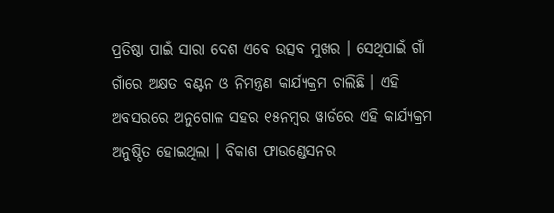ପ୍ରତିଷ୍ଠା ପାଇଁ ସାରା ଦେଶ ଏବେ ଉତ୍ସବ ମୁଖର । ସେଥିପାଇଁ ଗାଁ ଗାଁରେ ଅକ୍ଷତ ବଣ୍ଟନ ଓ ନିମନ୍ତ୍ରଣ କାର୍ଯ୍ୟକ୍ରମ ଚାଲିଛି । ଏହି ଅବସରରେ ଅନୁଗୋଳ ସହର ୧୫ନମ୍ବର ୱାର୍ଡରେ ଏହି କାର୍ଯ୍ୟକ୍ରମ ଅନୁଷ୍ଠିତ ହୋଇଥିଲା । ବିକାଶ ଫାଉଣ୍ଡେସନର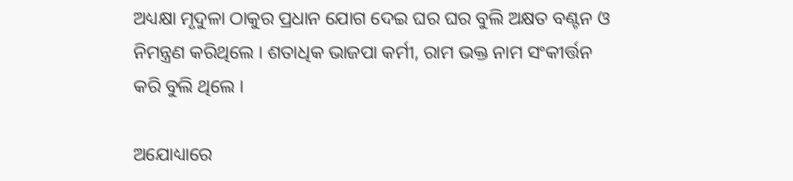ଅଧ୍ୟକ୍ଷା ମୃଦୁଳା ଠାକୁର ପ୍ରଧାନ ଯୋଗ ଦେଇ ଘର ଘର ବୁଲି ଅକ୍ଷତ ବଣ୍ଟନ ଓ ନିମନ୍ତ୍ରଣ କରିଥିଲେ । ଶତାଧିକ ଭାଜପା କର୍ମୀ, ରାମ ଭକ୍ତ ନାମ ସଂକୀର୍ତ୍ତନ କରି ବୁଲି ଥିଲେ ।

ଅଯୋଧ୍ୟାରେ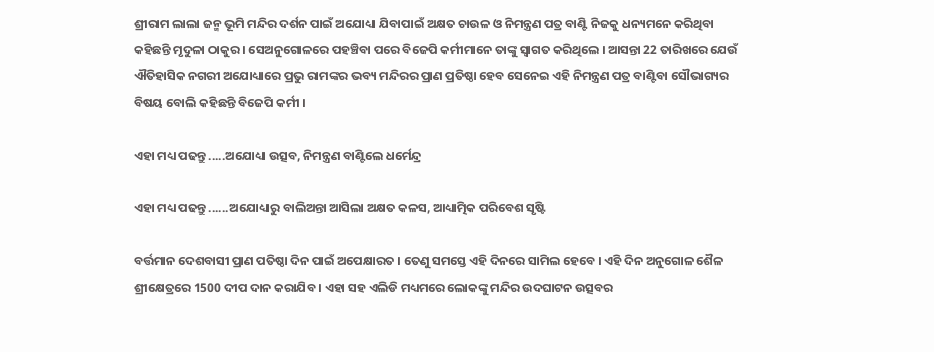ଶ୍ରୀରାମ ଲାଲା ଜନ୍ମ ଭୂମି ମନ୍ଦିର ଦର୍ଶନ ପାଇଁ ଅଯୋଧ୍ୟା ଯିବାପାଇଁ ଅକ୍ଷତ ଚାଉଳ ଓ ନିମନ୍ତ୍ରଣ ପତ୍ର ବାଣ୍ଟି ନିଜକୁ ଧନ୍ୟମନେ କରିଥିବା କହିଛନ୍ତି ମୃଦୁଳା ଠାକୁର । ସେଅନୁଗୋଳରେ ପହଞ୍ଚିବା ପରେ ବିଜେପି କର୍ମୀମାନେ ତାଙ୍କୁ ସ୍ବାଗତ କରିଥିଲେ । ଆସନ୍ତା 22 ତାରିଖରେ ଯେଉଁ ଐତିହାସିକ ନଗରୀ ଅଯୋଧ୍ୟାରେ ପ୍ରଭୁ ରାମଙ୍କର ଭବ୍ୟ ମନ୍ଦିରର ପ୍ରାଣ ପ୍ରତିଷ୍ଠା ହେବ ସେନେଇ ଏହି ନିମନ୍ତ୍ରଣ ପତ୍ର ବାଣ୍ଟିବା ସୌଭାଗ୍ୟର ବିଷୟ ବୋଲି କହିଛନ୍ତି ବିଜେପି କର୍ମୀ ।

ଏହା ମଧ୍ୟ ପଢନ୍ତୁ .....ଅଯୋଧ୍ୟା ଉତ୍ସବ, ନିମନ୍ତ୍ରଣ ବାଣ୍ଟିଲେ ଧର୍ମେନ୍ଦ୍ର

ଏହା ମଧ୍ୟ ପଢନ୍ତୁ ......ଅଯୋଧ୍ୟାରୁ ବାଲିଅନ୍ତା ଆସିଲା ଅକ୍ଷତ କଳସ, ଆଧ୍ୟାତ୍ମିକ ପରିବେଶ ସୃଷ୍ଟି

ବର୍ତ୍ତମାନ ଦେଶବାସୀ ପ୍ରାଣ ପତିଷ୍ଠା ଦିନ ପାଇଁ ଅପେକ୍ଷାରତ । ତେଣୁ ସମସ୍ତେ ଏହି ଦିନରେ ସାମିଲ ହେବେ । ଏହି ଦିନ ଅନୁଗୋଳ ଶୈଳ ଶ୍ରୀକ୍ଷେତ୍ରରେ 1500 ଦୀପ ଦାନ କରାଯିବ । ଏହା ସହ ଏଲିଡି ମଧ୍ୟମରେ ଲୋକଙ୍କୁ ମନ୍ଦିର ଉଦଘାଟନ ଉତ୍ସବର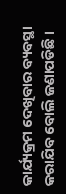କାର୍ଯ୍ୟକ୍ରମ ଦେଖିବାର ବ୍ୟବସ୍ଥା କରାଯିବ ବୋଲି ଜଣାପଡିଛି ।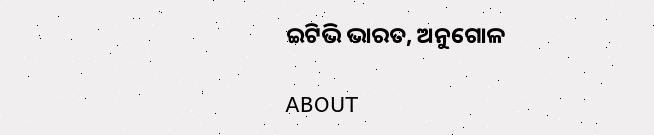ଇଟିଭି ଭାରତ, ଅନୁଗୋଳ

ABOUT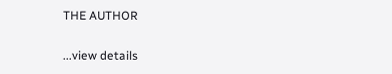THE AUTHOR

...view details